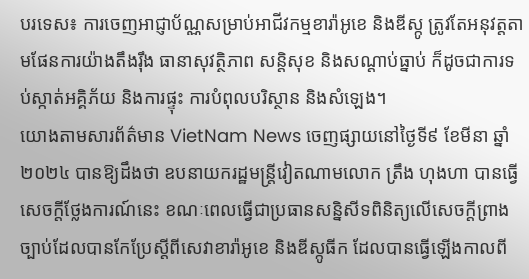បរទេស៖ ការចេញអាជ្ញាប័ណ្ណសម្រាប់អាជីវកម្មខារ៉ាអូខេ និងឌីស្កូ ត្រូវតែអនុវត្តតាមផែនការយ៉ាងតឹងរ៉ឹង ធានាសុវត្ថិភាព សន្តិសុខ និងសណ្តាប់ធ្នាប់ ក៏ដូចជាការទប់ស្កាត់អគ្គិភ័យ និងការផ្ទុះ ការបំពុលបរិស្ថាន និងសំឡេង។
យោងតាមសារព័ត៌មាន VietNam News ចេញផ្សាយនៅថ្ងៃទី៩ ខែមីនា ឆ្នាំ២០២៤ បានឱ្យដឹងថា ឧបនាយករដ្ឋមន្ត្រីវៀតណាមលោក ត្រឹង ហុងហា បានធ្វើសេចក្តីថ្លែងការណ៍នេះ ខណៈពេលធ្វើជាប្រធានសន្និសីទពិនិត្យលើសេចក្តីព្រាងច្បាប់ដែលបានកែប្រែស្តីពីសេវាខារ៉ាអូខេ និងឌីស្កូធីក ដែលបានធ្វើឡើងកាលពី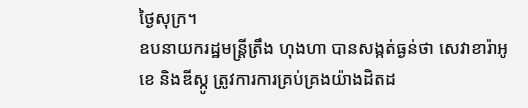ថ្ងៃសុក្រ។
ឧបនាយករដ្ឋមន្ត្រីត្រឹង ហុងហា បានសង្កត់ធ្ងន់ថា សេវាខារ៉ាអូខេ និងឌីស្កូ ត្រូវការការគ្រប់គ្រងយ៉ាងដិតដ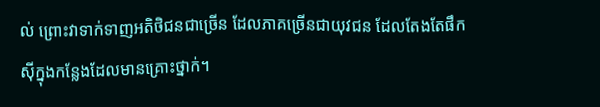ល់ ព្រោះវាទាក់ទាញអតិថិជនជាច្រើន ដែលភាគច្រើនជាយុវជន ដែលតែងតែផឹកស៊ីក្នុងកន្លែងដែលមានគ្រោះថ្នាក់។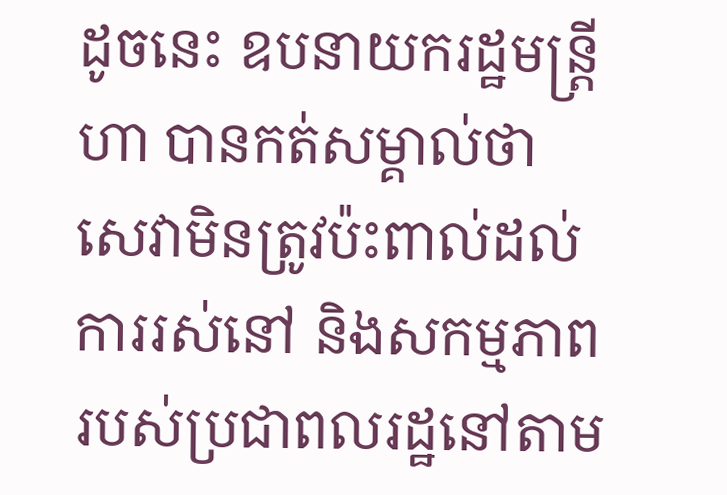ដូចនេះ ឧបនាយករដ្ឋមន្ត្រី ហា បានកត់សម្គាល់ថា សេវាមិនត្រូវប៉ះពាល់ដល់ការរស់នៅ និងសកម្មភាពរបស់ប្រជាពលរដ្ឋនៅតាម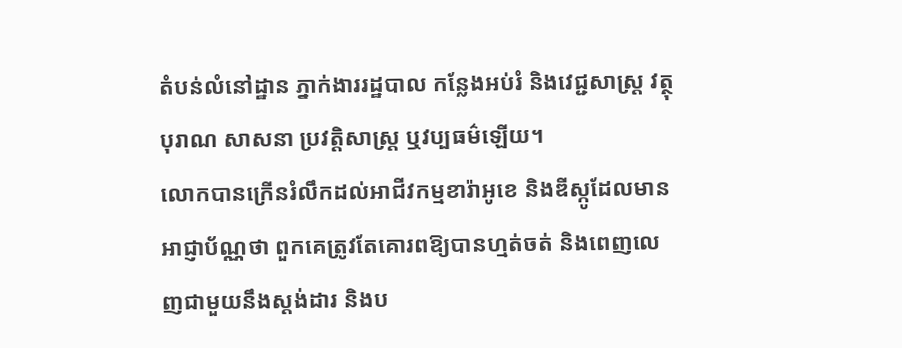តំបន់លំនៅដ្ឋាន ភ្នាក់ងាររដ្ឋបាល កន្លែងអប់រំ និងវេជ្ជសាស្ត្រ វត្ថុបុរាណ សាសនា ប្រវត្តិសាស្ត្រ ឬវប្បធម៌ឡើយ។
លោកបានក្រើនរំលឹកដល់អាជីវកម្មខារ៉ាអូខេ និងឌីស្កូដែលមានអាជ្ញាប័ណ្ណថា ពួកគេត្រូវតែគោរពឱ្យបានហ្មត់ចត់ និងពេញលេញជាមួយនឹងស្តង់ដារ និងប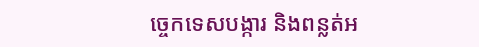ច្ចេកទេសបង្ការ និងពន្លត់អ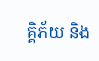គ្គិភ័យ និង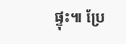ផ្ទុះ៕ ប្រែ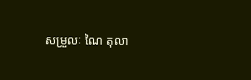សម្រួលៈ ណៃ តុលា